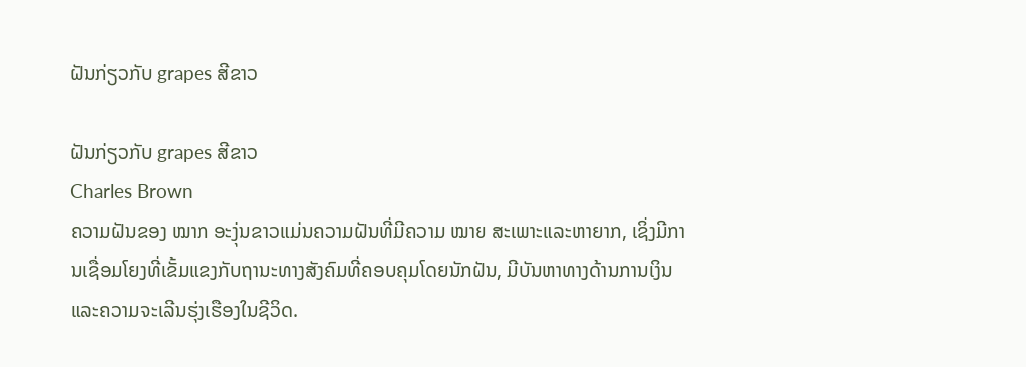ຝັນກ່ຽວກັບ grapes ສີຂາວ

ຝັນກ່ຽວກັບ grapes ສີຂາວ
Charles Brown
ຄວາມຝັນຂອງ ໝາກ ອະງຸ່ນຂາວແມ່ນຄວາມຝັນທີ່ມີຄວາມ ໝາຍ ສະເພາະແລະຫາຍາກ, ເຊິ່ງມີການເຊື່ອມໂຍງທີ່ເຂັ້ມແຂງກັບຖານະທາງສັງຄົມທີ່ຄອບຄຸມໂດຍນັກຝັນ, ມີບັນຫາທາງດ້ານການເງິນແລະຄວາມຈະເລີນຮຸ່ງເຮືອງໃນຊີວິດ.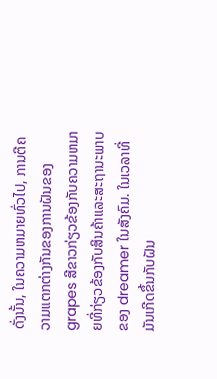ດັ່ງນັ້ນ, ໃນຄວາມຫມາຍທົ່ວໄປ, ການຕີຄວາມແຕກຕ່າງກັນຂອງການຝັນຂອງ grapes ສີຂາວກ່ຽວຂ້ອງກັບຄວາມຫມາຍທີ່ກ່ຽວຂ້ອງກັບສິນຄ້າແລະສະຖານະພາບຂອງ dreamer ໃນສັງຄົມ. ໃນເວລາທີ່ມັນເກີດຂຶ້ນກັບຝັນ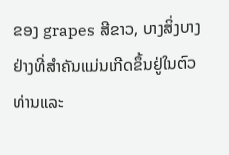ຂອງ grapes ສີຂາວ, ບາງສິ່ງບາງຢ່າງທີ່ສໍາຄັນແມ່ນເກີດຂຶ້ນຢູ່ໃນຕົວທ່ານແລະ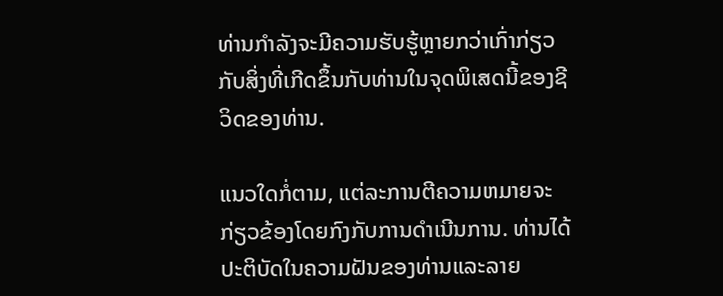ທ່ານກໍາລັງຈະມີຄວາມຮັບຮູ້ຫຼາຍກວ່າເກົ່າກ່ຽວກັບສິ່ງທີ່ເກີດຂຶ້ນກັບທ່ານໃນຈຸດພິເສດນີ້ຂອງຊີວິດຂອງທ່ານ.

ແນວໃດກໍ່ຕາມ, ແຕ່ລະການຕີຄວາມຫມາຍຈະກ່ຽວຂ້ອງໂດຍກົງກັບການດໍາເນີນການ. ທ່ານໄດ້ປະຕິບັດໃນຄວາມຝັນຂອງທ່ານແລະລາຍ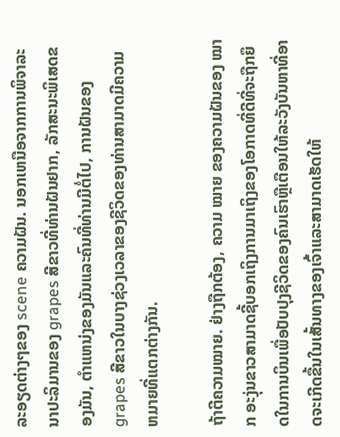ລະອຽດຕ່າງໆຂອງ scene ຄວາມຝັນ. ນອກເຫນືອຈາກການພິຈາລະນາປະລິມານຂອງ grapes ສີຂາວທີ່ທ່ານຝັນຢາກ, ລັກສະນະພິເສດຂອງມັນ, ຕໍາແຫນ່ງຂອງມັນແລະຄົນທີ່ທ່ານມີຕໍ່ໄປ, ການຝັນຂອງ grapes ສີຂາວໃນບາງຊ່ວງເວລາຂອງຊີວິດຂອງທ່ານສາມາດມີຄວາມຫມາຍທີ່ແຕກຕ່າງກັນ.

ຖ້າຕີຄວາມໝາຍ. ຢ່າງຖືກຕ້ອງ, ຄວາມ ໝາຍ ຂອງຄວາມຝັນຂອງ ໝາກ ອະງຸ່ນຂາວສາມາດຊີ້ບອກເຖິງການມາເຖິງຂອງໂອກາດທີ່ດີທີ່ຈະຖືກຍຶດໃນການບິນເພື່ອປັບປຸງຊີວິດຂອງຄົນເຮົາຫຼືເຕືອນໃຫ້ລະວັງບັນຫາທີ່ອາດຈະເກີດຂື້ນໃນເສັ້ນທາງຂອງເຈົ້າແລະສາມາດເຮັດໃຫ້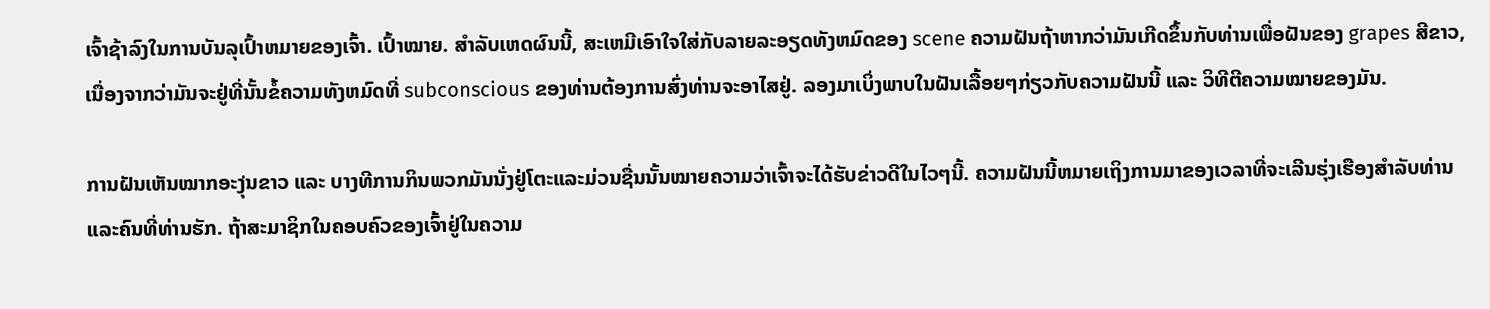ເຈົ້າຊ້າລົງໃນການບັນລຸເປົ້າຫມາຍຂອງເຈົ້າ. ເປົ້າໝາຍ. ສໍາລັບເຫດຜົນນີ້, ສະເຫມີເອົາໃຈໃສ່ກັບລາຍລະອຽດທັງຫມົດຂອງ scene ຄວາມຝັນຖ້າຫາກວ່າມັນເກີດຂຶ້ນກັບທ່ານເພື່ອຝັນຂອງ grapes ສີຂາວ, ເນື່ອງຈາກວ່າມັນຈະຢູ່ທີ່ນັ້ນຂໍ້ຄວາມທັງຫມົດທີ່ subconscious ຂອງທ່ານຕ້ອງການສົ່ງທ່ານຈະອາໄສຢູ່. ລອງມາເບິ່ງພາບໃນຝັນເລື້ອຍໆກ່ຽວກັບຄວາມຝັນນີ້ ແລະ ວິທີຕີຄວາມໝາຍຂອງມັນ.

ການຝັນເຫັນໝາກອະງຸ່ນຂາວ ແລະ ບາງທີການກິນພວກມັນນັ່ງຢູ່ໂຕະແລະມ່ວນຊື່ນນັ້ນໝາຍຄວາມວ່າເຈົ້າຈະໄດ້ຮັບຂ່າວດີໃນໄວໆນີ້. ຄວາມຝັນນີ້ຫມາຍເຖິງການມາຂອງເວລາທີ່ຈະເລີນຮຸ່ງເຮືອງສໍາລັບທ່ານແລະຄົນທີ່ທ່ານຮັກ. ຖ້າສະມາຊິກໃນຄອບຄົວຂອງເຈົ້າຢູ່ໃນຄວາມ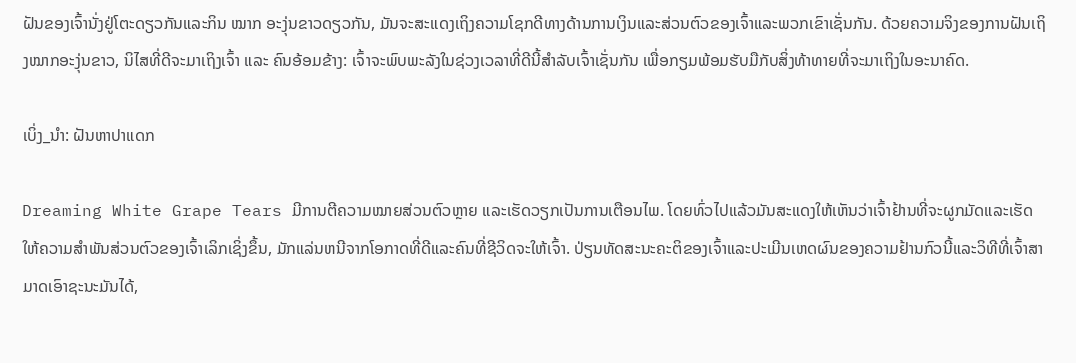ຝັນຂອງເຈົ້ານັ່ງຢູ່ໂຕະດຽວກັນແລະກິນ ໝາກ ອະງຸ່ນຂາວດຽວກັນ, ມັນຈະສະແດງເຖິງຄວາມໂຊກດີທາງດ້ານການເງິນແລະສ່ວນຕົວຂອງເຈົ້າແລະພວກເຂົາເຊັ່ນກັນ. ດ້ວຍຄວາມຈິງຂອງການຝັນເຖິງໝາກອະງຸ່ນຂາວ, ນິໄສທີ່ດີຈະມາເຖິງເຈົ້າ ແລະ ຄົນອ້ອມຂ້າງ: ເຈົ້າຈະພົບພະລັງໃນຊ່ວງເວລາທີ່ດີນີ້ສຳລັບເຈົ້າເຊັ່ນກັນ ເພື່ອກຽມພ້ອມຮັບມືກັບສິ່ງທ້າທາຍທີ່ຈະມາເຖິງໃນອະນາຄົດ.

ເບິ່ງ_ນຳ: ຝັນຫາປາແດກ

Dreaming White Grape Tears ມີການຕີຄວາມໝາຍສ່ວນຕົວຫຼາຍ ແລະເຮັດວຽກເປັນການເຕືອນໄພ. ໂດຍທົ່ວໄປແລ້ວມັນສະແດງໃຫ້ເຫັນວ່າເຈົ້າຢ້ານທີ່ຈະຜູກມັດແລະເຮັດໃຫ້ຄວາມສໍາພັນສ່ວນຕົວຂອງເຈົ້າເລິກເຊິ່ງຂຶ້ນ, ມັກແລ່ນຫນີຈາກໂອກາດທີ່ດີແລະຄົນທີ່ຊີວິດຈະໃຫ້ເຈົ້າ. ປ່ຽນທັດສະນະຄະຕິຂອງເຈົ້າແລະປະເມີນເຫດຜົນຂອງຄວາມຢ້ານກົວນີ້ແລະວິທີທີ່ເຈົ້າສາມາດເອົາຊະນະມັນໄດ້,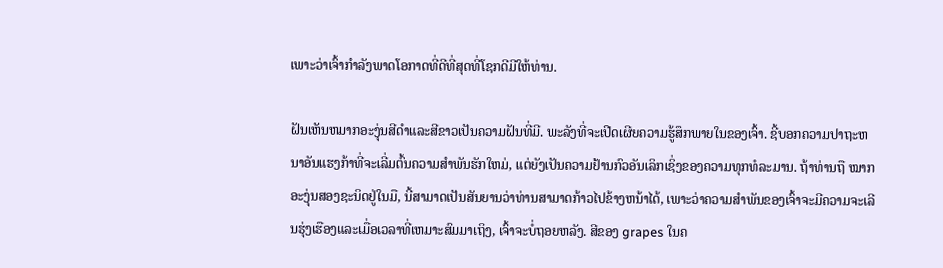ເພາະວ່າເຈົ້າກໍາລັງພາດໂອກາດທີ່ດີທີ່ສຸດທີ່ໂຊກດີມີໃຫ້ທ່ານ.

ຝັນເຫັນຫມາກອະງຸ່ນສີດໍາແລະສີຂາວເປັນຄວາມຝັນທີ່ມີ. ພະລັງທີ່ຈະເປີດເຜີຍຄວາມຮູ້ສຶກພາຍໃນຂອງເຈົ້າ. ຊີ້ບອກຄວາມປາຖະຫນາອັນແຮງກ້າທີ່ຈະເລີ່ມຕົ້ນຄວາມສໍາພັນຮັກໃຫມ່, ແຕ່ຍັງເປັນຄວາມຢ້ານກົວອັນເລິກເຊິ່ງຂອງຄວາມທຸກທໍລະມານ. ຖ້າທ່ານຖື ໝາກ ອະງຸ່ນສອງຊະນິດຢູ່ໃນມື, ນີ້ສາມາດເປັນສັນຍານວ່າທ່ານສາມາດກ້າວໄປຂ້າງຫນ້າໄດ້, ເພາະວ່າຄວາມສໍາພັນຂອງເຈົ້າຈະມີຄວາມຈະເລີນຮຸ່ງເຮືອງແລະເມື່ອເວລາທີ່ເຫມາະສົມມາເຖິງ, ເຈົ້າຈະບໍ່ຖອຍຫລັງ. ສີຂອງ grapes ໃນຄ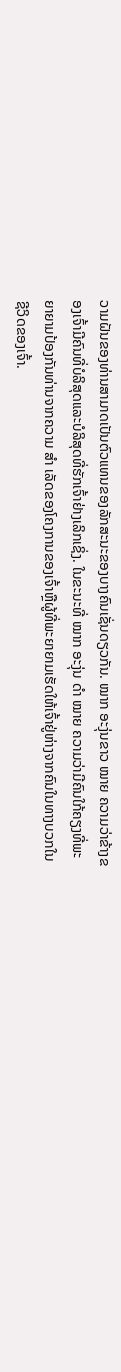ວາມຝັນຂອງທ່ານສາມາດເປັນຕົວແທນຂອງລັກສະນະຂອງບາງຄົນເຊັ່ນດຽວກັນ. ໝາກ ອະງຸ່ນຂາວ ໝາຍ ຄວາມວ່າຂ້າງຂອງເຈົ້າມີຄົນທີ່ບໍລິສຸດແລະບໍລິສຸດທີ່ຮັກເຈົ້າຢ່າງເລິກເຊິ່ງ. ໃນຂະນະທີ່ ໝາກ ອະງຸ່ນ ດຳ ໝາຍ ຄວາມວ່າມີຄົນໃກ້ຄຽງທີ່ພະຍາຍາມປ້ອງກັນທ່ານຈາກຄວາມ ສຳ ເລັດຂອງໂຄງການຂອງເຈົ້າຫຼືຜູ້ທີ່ພະຍາຍາມເຮັດໃຫ້ເຈົ້າຢູ່ຫ່າງຈາກຄົນໃນທາງບວກໃນຊີວິດຂອງເຈົ້າ.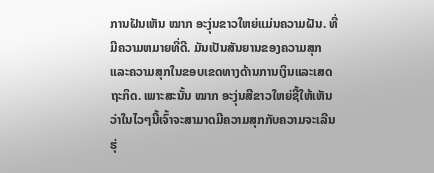ການຝັນເຫັນ ໝາກ ອະງຸ່ນຂາວໃຫຍ່ແມ່ນຄວາມຝັນ. ທີ່ມີຄວາມຫມາຍທີ່ດີ. ມັນເປັນສັນຍານຂອງຄວາມສຸກແລະຄວາມສຸກໃນຂອບເຂດທາງດ້ານການເງິນແລະເສດຖະກິດ. ເພາະສະນັ້ນ ໝາກ ອະງຸ່ນສີຂາວໃຫຍ່ຊີ້ໃຫ້ເຫັນວ່າໃນໄວໆນີ້ເຈົ້າຈະສາມາດມີຄວາມສຸກກັບຄວາມຈະເລີນຮຸ່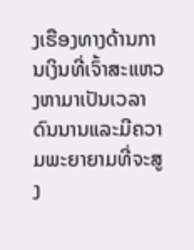ງເຮືອງທາງດ້ານການເງິນທີ່ເຈົ້າສະແຫວງຫາມາເປັນເວລາດົນນານແລະມີຄວາມພະຍາຍາມທີ່ຈະສູງ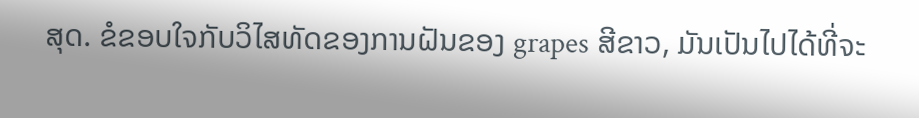ສຸດ. ຂໍຂອບໃຈກັບວິໄສທັດຂອງການຝັນຂອງ grapes ສີຂາວ, ມັນເປັນໄປໄດ້ທີ່ຈະ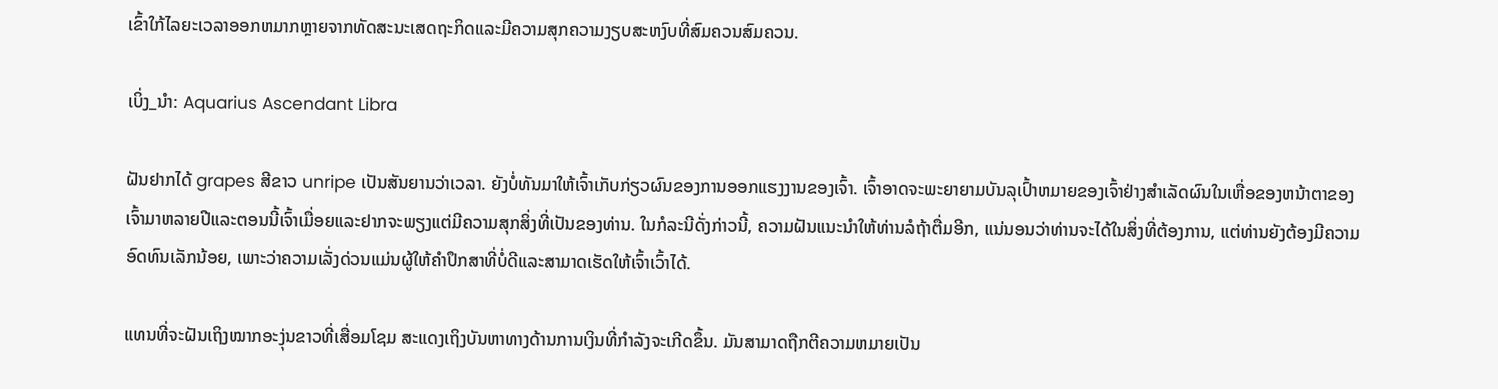ເຂົ້າໃກ້ໄລຍະເວລາອອກຫມາກຫຼາຍຈາກທັດສະນະເສດຖະກິດແລະມີຄວາມສຸກຄວາມງຽບສະຫງົບທີ່ສົມຄວນສົມຄວນ.

ເບິ່ງ_ນຳ: Aquarius Ascendant Libra

ຝັນຢາກໄດ້ grapes ສີຂາວ unripe ເປັນສັນຍານວ່າເວລາ. ຍັງບໍ່ທັນມາໃຫ້ເຈົ້າເກັບກ່ຽວຜົນຂອງການອອກແຮງງານຂອງເຈົ້າ. ເຈົ້າອາດຈະພະຍາຍາມບັນລຸເປົ້າຫມາຍຂອງເຈົ້າຢ່າງສໍາເລັດຜົນໃນເຫື່ອຂອງຫນ້າຕາຂອງເຈົ້າມາຫລາຍປີແລະຕອນນີ້ເຈົ້າເມື່ອຍແລະຢາກຈະພຽງແຕ່ມີຄວາມສຸກສິ່ງທີ່ເປັນຂອງທ່ານ. ໃນກໍລະນີດັ່ງກ່າວນີ້, ຄວາມຝັນແນະນໍາໃຫ້ທ່ານລໍຖ້າຕື່ມອີກ, ແນ່ນອນວ່າທ່ານຈະໄດ້ໃນສິ່ງທີ່ຕ້ອງການ, ແຕ່ທ່ານຍັງຕ້ອງມີຄວາມອົດທົນເລັກນ້ອຍ, ເພາະວ່າຄວາມເລັ່ງດ່ວນແມ່ນຜູ້ໃຫ້ຄໍາປຶກສາທີ່ບໍ່ດີແລະສາມາດເຮັດໃຫ້ເຈົ້າເວົ້າໄດ້.

ແທນທີ່ຈະຝັນເຖິງໝາກອະງຸ່ນຂາວທີ່ເສື່ອມໂຊມ ສະແດງເຖິງບັນຫາທາງດ້ານການເງິນທີ່ກຳລັງຈະເກີດຂຶ້ນ. ມັນສາມາດຖືກຕີຄວາມຫມາຍເປັນ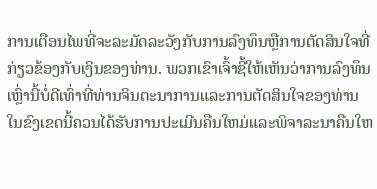ການເຕືອນໄພທີ່ຈະລະມັດລະວັງກັບການລົງທຶນຫຼືການຕັດສິນໃຈທີ່ກ່ຽວຂ້ອງກັບເງິນຂອງທ່ານ. ພວກເຂົາເຈົ້າຊີ້ໃຫ້ເຫັນວ່າການລົງທຶນເຫຼົ່ານີ້ບໍ່ດີເທົ່າທີ່ທ່ານຈິນຕະນາການແລະການຕັດສິນໃຈຂອງທ່ານໃນຂົງເຂດນີ້ຄວນໄດ້ຮັບການປະເມີນຄືນໃຫມ່ແລະພິຈາລະນາຄືນໃຫ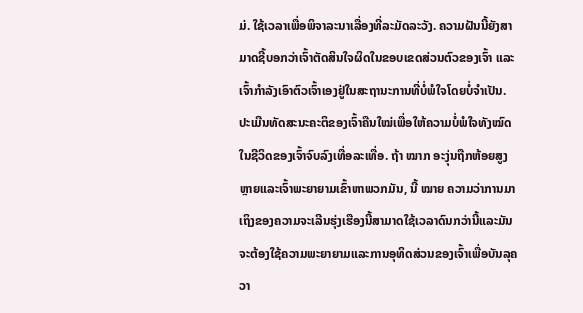ມ່. ໃຊ້ເວລາເພື່ອພິຈາລະນາເລື່ອງທີ່ລະມັດລະວັງ. ຄວາມຝັນນີ້ຍັງສາມາດຊີ້ບອກວ່າເຈົ້າຕັດສິນໃຈຜິດໃນຂອບເຂດສ່ວນຕົວຂອງເຈົ້າ ແລະເຈົ້າກໍາລັງເອົາຕົວເຈົ້າເອງຢູ່ໃນສະຖານະການທີ່ບໍ່ພໍໃຈໂດຍບໍ່ຈໍາເປັນ. ປະເມີນທັດສະນະຄະຕິຂອງເຈົ້າຄືນໃໝ່ເພື່ອໃຫ້ຄວາມບໍ່ພໍໃຈທັງໝົດໃນຊີວິດຂອງເຈົ້າຈົບລົງເທື່ອລະເທື່ອ. ຖ້າ ໝາກ ອະງຸ່ນຖືກຫ້ອຍສູງຫຼາຍແລະເຈົ້າພະຍາຍາມເຂົ້າຫາພວກມັນ, ນີ້ ໝາຍ ຄວາມວ່າການມາເຖິງຂອງຄວາມຈະເລີນຮຸ່ງເຮືອງນີ້ສາມາດໃຊ້ເວລາດົນກວ່ານີ້ແລະມັນຈະຕ້ອງໃຊ້ຄວາມພະຍາຍາມແລະການອຸທິດສ່ວນຂອງເຈົ້າເພື່ອບັນລຸຄວາ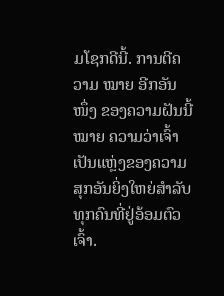ມໂຊກດີນີ້. ການຕີຄວາມ ໝາຍ ອີກອັນ ໜຶ່ງ ຂອງຄວາມຝັນນີ້ ໝາຍ ຄວາມວ່າເຈົ້າເປັນແຫຼ່ງຂອງຄວາມສຸກອັນຍິ່ງໃຫຍ່ສຳລັບທຸກຄົນທີ່ຢູ່ອ້ອມຕົວເຈົ້າ.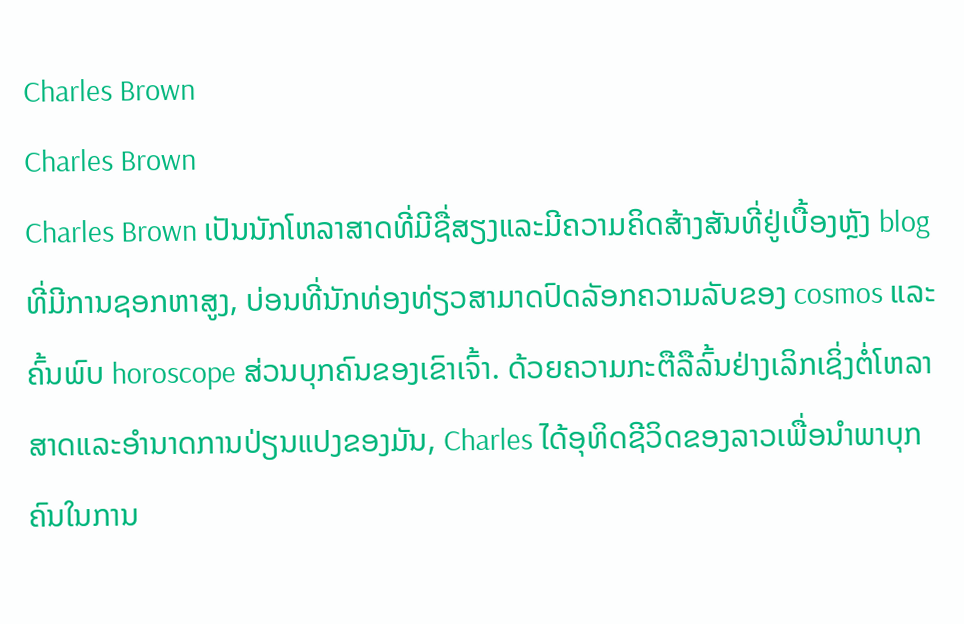Charles Brown
Charles Brown
Charles Brown ເປັນນັກໂຫລາສາດທີ່ມີຊື່ສຽງແລະມີຄວາມຄິດສ້າງສັນທີ່ຢູ່ເບື້ອງຫຼັງ blog ທີ່ມີການຊອກຫາສູງ, ບ່ອນທີ່ນັກທ່ອງທ່ຽວສາມາດປົດລັອກຄວາມລັບຂອງ cosmos ແລະຄົ້ນພົບ horoscope ສ່ວນບຸກຄົນຂອງເຂົາເຈົ້າ. ດ້ວຍຄວາມກະຕືລືລົ້ນຢ່າງເລິກເຊິ່ງຕໍ່ໂຫລາສາດແລະອໍານາດການປ່ຽນແປງຂອງມັນ, Charles ໄດ້ອຸທິດຊີວິດຂອງລາວເພື່ອນໍາພາບຸກຄົນໃນການ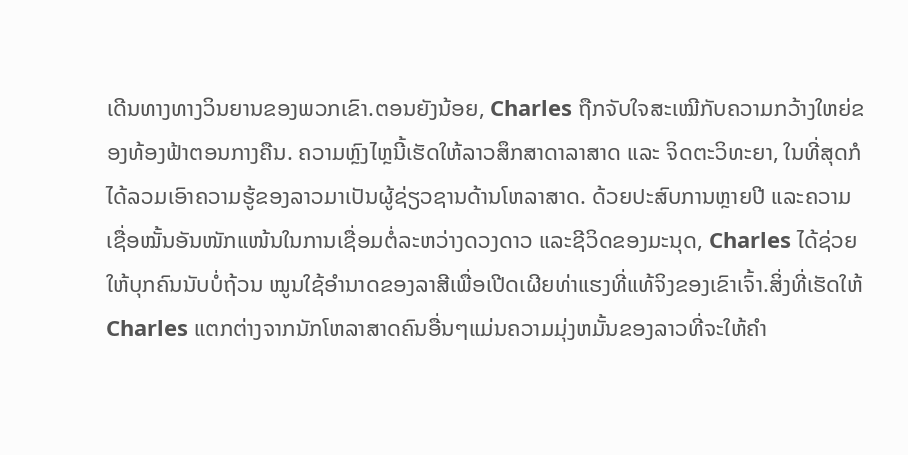ເດີນທາງທາງວິນຍານຂອງພວກເຂົາ.ຕອນຍັງນ້ອຍ, Charles ຖືກຈັບໃຈສະເໝີກັບຄວາມກວ້າງໃຫຍ່ຂອງທ້ອງຟ້າຕອນກາງຄືນ. ຄວາມຫຼົງໄຫຼນີ້ເຮັດໃຫ້ລາວສຶກສາດາລາສາດ ແລະ ຈິດຕະວິທະຍາ, ໃນທີ່ສຸດກໍໄດ້ລວມເອົາຄວາມຮູ້ຂອງລາວມາເປັນຜູ້ຊ່ຽວຊານດ້ານໂຫລາສາດ. ດ້ວຍປະສົບການຫຼາຍປີ ແລະຄວາມເຊື່ອໝັ້ນອັນໜັກແໜ້ນໃນການເຊື່ອມຕໍ່ລະຫວ່າງດວງດາວ ແລະຊີວິດຂອງມະນຸດ, Charles ໄດ້ຊ່ວຍໃຫ້ບຸກຄົນນັບບໍ່ຖ້ວນ ໝູນໃຊ້ອຳນາດຂອງລາສີເພື່ອເປີດເຜີຍທ່າແຮງທີ່ແທ້ຈິງຂອງເຂົາເຈົ້າ.ສິ່ງທີ່ເຮັດໃຫ້ Charles ແຕກຕ່າງຈາກນັກໂຫລາສາດຄົນອື່ນໆແມ່ນຄວາມມຸ່ງຫມັ້ນຂອງລາວທີ່ຈະໃຫ້ຄໍາ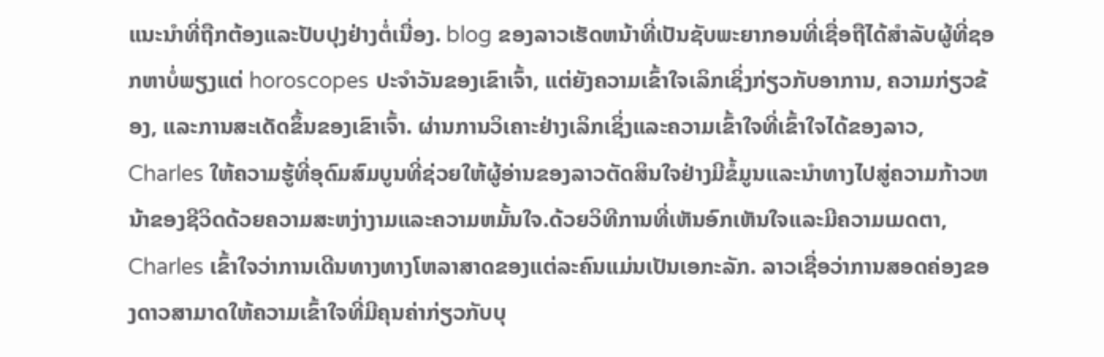ແນະນໍາທີ່ຖືກຕ້ອງແລະປັບປຸງຢ່າງຕໍ່ເນື່ອງ. blog ຂອງລາວເຮັດຫນ້າທີ່ເປັນຊັບພະຍາກອນທີ່ເຊື່ອຖືໄດ້ສໍາລັບຜູ້ທີ່ຊອກຫາບໍ່ພຽງແຕ່ horoscopes ປະຈໍາວັນຂອງເຂົາເຈົ້າ, ແຕ່ຍັງຄວາມເຂົ້າໃຈເລິກເຊິ່ງກ່ຽວກັບອາການ, ຄວາມກ່ຽວຂ້ອງ, ແລະການສະເດັດຂຶ້ນຂອງເຂົາເຈົ້າ. ຜ່ານການວິເຄາະຢ່າງເລິກເຊິ່ງແລະຄວາມເຂົ້າໃຈທີ່ເຂົ້າໃຈໄດ້ຂອງລາວ, Charles ໃຫ້ຄວາມຮູ້ທີ່ອຸດົມສົມບູນທີ່ຊ່ວຍໃຫ້ຜູ້ອ່ານຂອງລາວຕັດສິນໃຈຢ່າງມີຂໍ້ມູນແລະນໍາທາງໄປສູ່ຄວາມກ້າວຫນ້າຂອງຊີວິດດ້ວຍຄວາມສະຫງ່າງາມແລະຄວາມຫມັ້ນໃຈ.ດ້ວຍວິທີການທີ່ເຫັນອົກເຫັນໃຈແລະມີຄວາມເມດຕາ, Charles ເຂົ້າໃຈວ່າການເດີນທາງທາງໂຫລາສາດຂອງແຕ່ລະຄົນແມ່ນເປັນເອກະລັກ. ລາວເຊື່ອວ່າການສອດຄ່ອງຂອງດາວສາມາດໃຫ້ຄວາມເຂົ້າໃຈທີ່ມີຄຸນຄ່າກ່ຽວກັບບຸ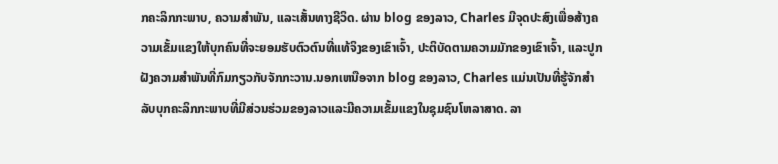ກຄະລິກກະພາບ, ຄວາມສໍາພັນ, ແລະເສັ້ນທາງຊີວິດ. ຜ່ານ blog ຂອງລາວ, Charles ມີຈຸດປະສົງເພື່ອສ້າງຄວາມເຂັ້ມແຂງໃຫ້ບຸກຄົນທີ່ຈະຍອມຮັບຕົວຕົນທີ່ແທ້ຈິງຂອງເຂົາເຈົ້າ, ປະຕິບັດຕາມຄວາມມັກຂອງເຂົາເຈົ້າ, ແລະປູກຝັງຄວາມສໍາພັນທີ່ກົມກຽວກັບຈັກກະວານ.ນອກເຫນືອຈາກ blog ຂອງລາວ, Charles ແມ່ນເປັນທີ່ຮູ້ຈັກສໍາລັບບຸກຄະລິກກະພາບທີ່ມີສ່ວນຮ່ວມຂອງລາວແລະມີຄວາມເຂັ້ມແຂງໃນຊຸມຊົນໂຫລາສາດ. ລາ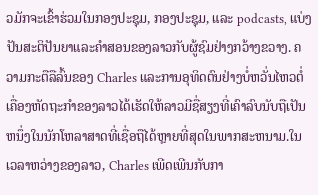ວມັກຈະເຂົ້າຮ່ວມໃນກອງປະຊຸມ, ກອງປະຊຸມ, ແລະ podcasts, ແບ່ງປັນສະຕິປັນຍາແລະຄໍາສອນຂອງລາວກັບຜູ້ຊົມຢ່າງກວ້າງຂວາງ. ຄວາມກະຕືລືລົ້ນຂອງ Charles ແລະການອຸທິດຕົນຢ່າງບໍ່ຫວັ່ນໄຫວຕໍ່ເຄື່ອງຫັດຖະກໍາຂອງລາວໄດ້ເຮັດໃຫ້ລາວມີຊື່ສຽງທີ່ເຄົາລົບນັບຖືເປັນຫນຶ່ງໃນນັກໂຫລາສາດທີ່ເຊື່ອຖືໄດ້ຫຼາຍທີ່ສຸດໃນພາກສະຫນາມ.ໃນເວລາຫວ່າງຂອງລາວ, Charles ເພີດເພີນກັບກາ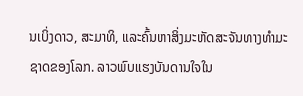ນເບິ່ງດາວ, ສະມາທິ, ແລະຄົ້ນຫາສິ່ງມະຫັດສະຈັນທາງທໍາມະຊາດຂອງໂລກ. ລາວພົບແຮງບັນດານໃຈໃນ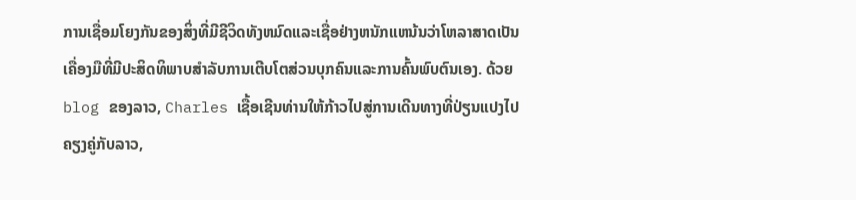ການເຊື່ອມໂຍງກັນຂອງສິ່ງທີ່ມີຊີວິດທັງຫມົດແລະເຊື່ອຢ່າງຫນັກແຫນ້ນວ່າໂຫລາສາດເປັນເຄື່ອງມືທີ່ມີປະສິດທິພາບສໍາລັບການເຕີບໂຕສ່ວນບຸກຄົນແລະການຄົ້ນພົບຕົນເອງ. ດ້ວຍ blog ຂອງລາວ, Charles ເຊື້ອເຊີນທ່ານໃຫ້ກ້າວໄປສູ່ການເດີນທາງທີ່ປ່ຽນແປງໄປຄຽງຄູ່ກັບລາວ,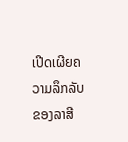ເປີດເຜີຍຄວາມລຶກລັບຂອງລາສີ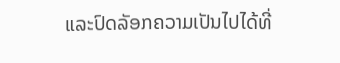ແລະປົດລັອກຄວາມເປັນໄປໄດ້ທີ່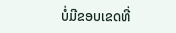ບໍ່ມີຂອບເຂດທີ່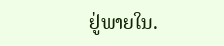ຢູ່ພາຍໃນ.